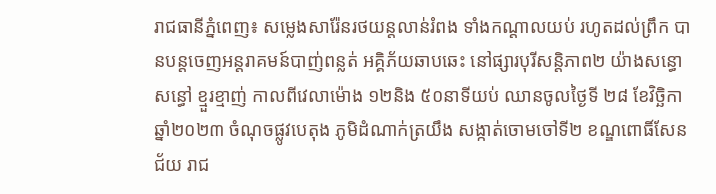រាជធានីភ្នំពេញ៖ សម្លេងសារ៉ែនរថយន្តលាន់រំពង ទាំងកណ្តាលយប់ រហូតដល់ព្រឹក បានបន្តចេញអន្តរាគមន៍បាញ់ពន្លត់ អគ្គិភ័យឆាបឆេះ នៅផ្សារបុរីសន្តិភាព២ យ៉ាងសន្ធោសន្ធៅ ខ្មួរខ្មាញ់ កាលពីវេលាម៉ោង ១២និង ៥០នាទីយប់ ឈានចូលថ្ងៃទី ២៨ ខែវិច្ឆិកា ឆ្នាំ២០២៣ ចំណុចផ្លូវបេតុង ភូមិដំណាក់ត្រយឹង សង្កាត់ចោមចៅទី២ ខណ្ឌពោធិ៍សែនជ័យ រាជ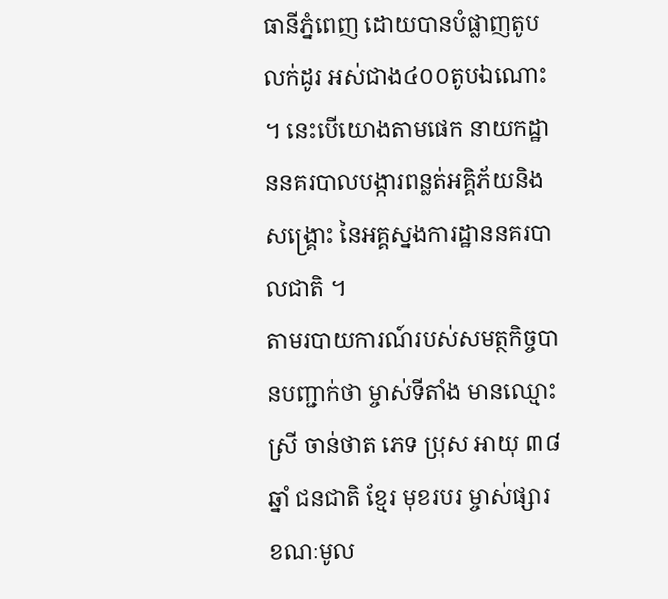ធានីភ្នំពេញ ដោយបានបំផ្លាញតូបលក់ដូរ អស់ជាង៤០០តូបឯណោះ ។ នេះបើយោងតាមផេក នាយកដ្ឋាននគរបាលបង្ការពន្លត់អគ្គិភ័យនិងសង្គ្រោះ នៃអគ្គស្នងការដ្ឋាននគរបាលជាតិ ។
តាមរបាយការណ៍របស់សមត្ថកិច្ចបានបញ្ជាក់ថា ម្ចាស់ទីតាំង មានឈ្មោះ ស្រី ចាន់ថាត ភេទ ប្រុស អាយុ ៣៨ ឆ្នាំ ជនជាតិ ខ្មែរ មុខរបរ ម្ចាស់ផ្សារ ខណៈមូល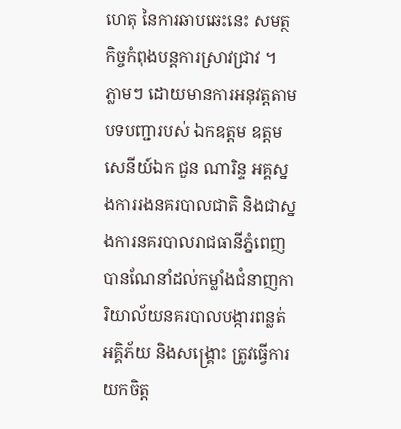ហេតុ នៃការឆាបឆេះនេះ សមត្ថកិច្ចកំពុងបន្តការស្រាវជ្រាវ ។
ភ្លាមៗ ដោយមានការអនុវត្តតាមបទបញ្ជារបស់ ឯកឧត្តម ឧត្តមសេនីយ៍ឯក ជួន ណារិន្ទ អគ្គស្នងការរងនគរបាលជាតិ និងជាស្នងការនគរបាលរាជធានីភ្នំពេញ បានណែនាំដល់កម្លាំងជំនាញការិយាល័យនគរបាលបង្ការពន្លត់អគ្គិភ័យ និងសង្គ្រោះ ត្រូវធ្វើការយកចិត្ត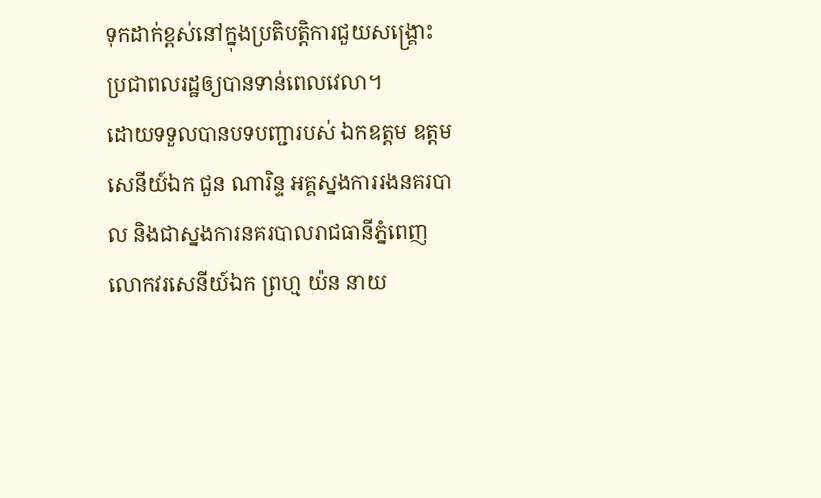ទុកដាក់ខ្ពស់នៅក្នុងប្រតិបត្តិការជួយសង្គ្រោះប្រជាពលរដ្ឋឲ្យបានទាន់ពេលវេលា។
ដោយទទួលបានបទបញ្ជារបស់ ឯកឧត្តម ឧត្តមសេនីយ៍ឯក ជួន ណារិន្ទ អគ្គស្នងការរងនគរបាល និងជាស្នងការនគរបាលរាជធានីភ្នំពេញ លោកវរសេនីយ៍ឯក ព្រហ្ម យ៉ន នាយ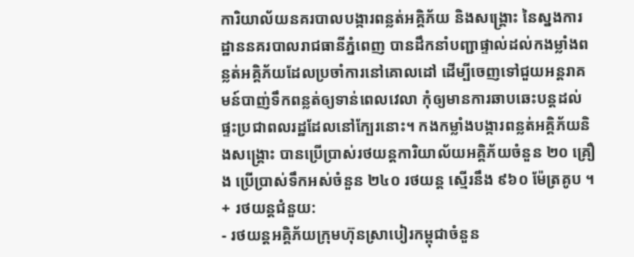ការិយាល័យនគរបាលបង្ការពន្លត់អគ្គិភ័យ និងសង្គ្រោះ នៃស្នងការដ្ឋាននគរបាលរាជធានីភ្នំពេញ បានដឹកនាំបញ្ជាផ្ទាល់ដល់កងម្លាំងពន្លត់អគ្គិភ័យដែលប្រចាំការនៅគោលដៅ ដើម្បីចេញទៅជួយអន្តរាគមន៍បាញ់ទឹកពន្លត់ឲ្យទាន់ពេលវេលា កុំឲ្យមានការឆាបឆេះបន្តដល់ផ្ទះប្រជាពលរដ្ឋដែលនៅក្បែរនោះ។ កងកម្លាំងបង្ការពន្លត់អគ្គិភ័យនិងសង្គ្រោះ បានប្រើប្រាស់រថយន្តការិយាល័យអគ្គិភ័យចំនួន ២០ គ្រឿង ប្រើប្រាស់ទឹកអស់ចំនួន ២៤០ រថយន្ត ស្មើរនឹង ៩៦០ ម៉ែត្រគូប ។
+ រថយន្តជំនួយ:
- រថយន្តអគ្គិភ័យក្រុមហ៊ុនស្រាបៀរកម្ពុជាចំនួន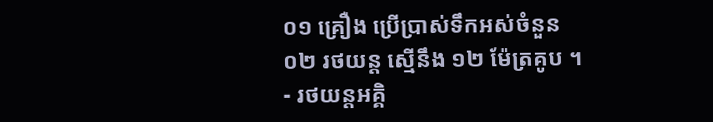០១ គ្រឿង ប្រើប្រាស់ទឹកអស់ចំនួន ០២ រថយន្ត ស្មើនឹង ១២ ម៉ែត្រគូប ។
- រថយន្តអគ្គិ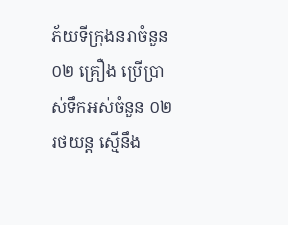ភ័យទីក្រុងនរាចំនួន ០២ គ្រឿង ប្រើប្រាស់ទឹកអស់ចំនួន ០២ រថយន្ត ស្មើនឹង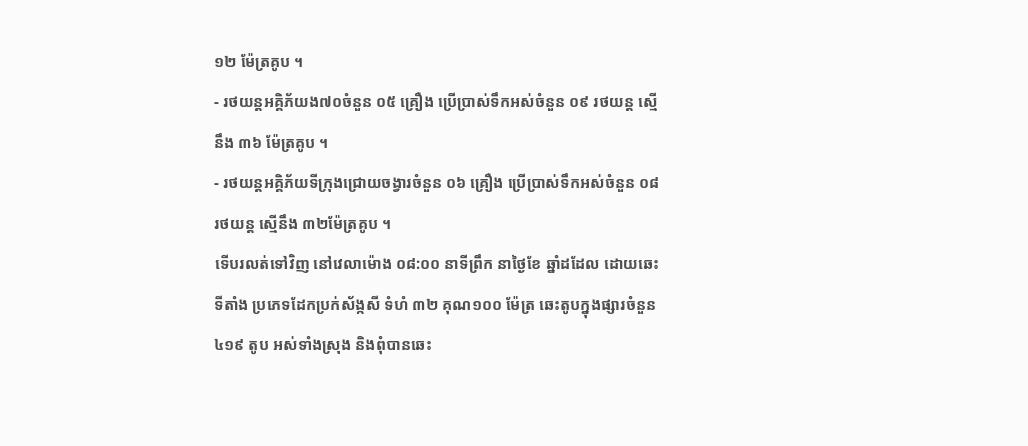១២ ម៉ែត្រគូប ។
- រថយន្តអគ្គិភ័យង៧០ចំនួន ០៥ គ្រឿង ប្រើប្រាស់ទឹកអស់ចំនួន ០៩ រថយន្ត ស្មើនឹង ៣៦ ម៉ែត្រគូប ។
- រថយន្តអគ្គិភ័យទីក្រុងជ្រោយចង្វារចំនួន ០៦ គ្រឿង ប្រើប្រាស់ទឹកអស់ចំនួន ០៨ រថយន្ត ស្មើនឹង ៣២ម៉ែត្រគូប ។
ទើបរលត់ទៅវិញ នៅវេលាម៉ោង ០៨:០០ នាទីព្រឹក នាថ្ងៃខែ ឆ្នាំដដែល ដោយឆេះទីតាំង ប្រភេទដែកប្រក់ស័ង្កសី ទំហំ ៣២ គុណ១០០ ម៉ែត្រ ឆេះតូបក្នុងផ្សារចំនួន ៤១៩ តូប អស់ទាំងស្រុង និងពុំបានឆេះ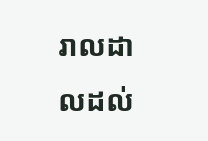រាលដាលដល់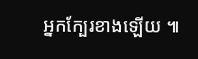អ្នកក្បែរខាងឡើយ ៕